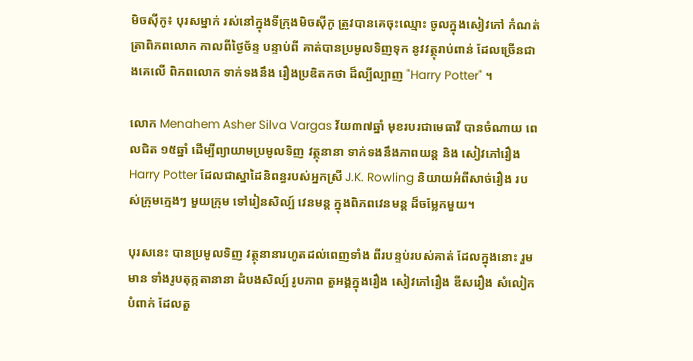មិចស៊ីកូ៖ បុរសម្នាក់ រស់នៅក្នុងទីក្រុងមិចស៊ីកូ ត្រូវបានគេចុះឈ្មោះ ចូលក្នុងសៀវភៅ កំណត់ត្រាពិភពលោក កាលពីថ្ងៃច័ន្ទ បន្ទាប់ពី គាត់បានប្រមូលទិញទុក នូវវត្ថុរាប់ពាន់ ដែលច្រើនជាងគេលើ ពិភពលោក ទាក់ទងនឹង រឿងប្រឌិតកថា ដ៏ល្បីល្បាញ "Harry Potter" ។

លោក Menahem Asher Silva Vargas វ័យ៣៧ឆ្នាំ មុខរបរជាមេធាវី បានចំណាយ ពេលជិត ១៥ឆ្នាំ ដើម្បីព្យាយាមប្រមូលទិញ វត្ថុនានា ទាក់ទងនឹងភាពយន្ត និង សៀវភៅរឿង Harry Potter ដែលជាស្នាដៃនិពន្ធរបស់អ្នកស្រី J.K. Rowling និយាយអំពីសាច់រឿង របស់ក្រុមក្មេងៗ មួយក្រុម ទៅរៀនសិល្ប៍ វេនមន្ត ក្នុងពិភពវេនមន្ត ដ៏ចម្លែកមួយ។

បុរសនេះ បានប្រមូលទិញ វត្ថុនានារហូតដល់ពេញទាំង ពីរបន្ទប់របស់គាត់ ដែលក្នុងនោះ រួមមាន ទាំងរូបតុក្កតានានា ដំបងសិល្ប៍ រូបភាព តួអង្គក្នុងរឿង សៀវភៅរឿង ឌីសរឿង សំលៀកបំពាក់ ដែលតួ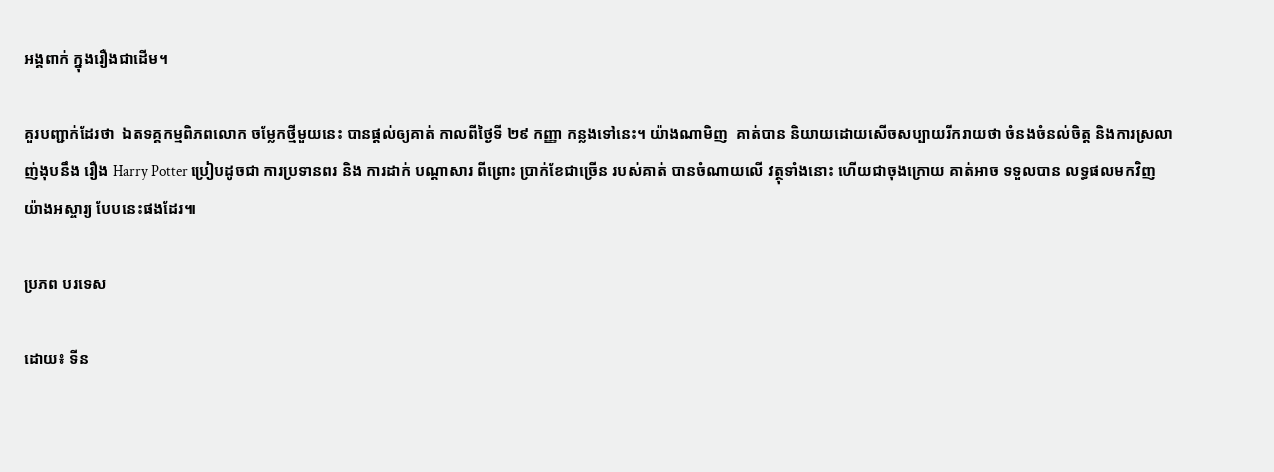អង្គពាក់ ក្នុងរឿងជាដើម។

គួរបញ្ជាក់ដែរថា  ឯតទគ្គកម្មពិភពលោក ចម្លែកថ្មីមួយនេះ បានផ្តល់ឲ្យគាត់ កាលពីថ្ងៃទី ២៩ កញ្ញា កន្លងទៅនេះ។ យ៉ាងណាមិញ  គាត់បាន និយាយដោយសើចសប្បាយរីករាយថា ចំនងចំនល់ចិត្ត និងការស្រលាញ់ងុបនឹង រឿង Harry Potter ប្រៀបដូចជា ការប្រទានពរ និង ការដាក់ បណ្តាសារ ពីព្រោះ ប្រាក់ខែជាច្រើន របស់គាត់ បានចំណាយលើ វត្ថុទាំងនោះ ហើយជាចុងក្រោយ គាត់អាច ទទួលបាន លទ្ធផលមកវិញ យ៉ាងអស្ចារ្យ បែបនេះផងដែរ៕

ប្រភព បរទេស

ដោយ៖ ទីន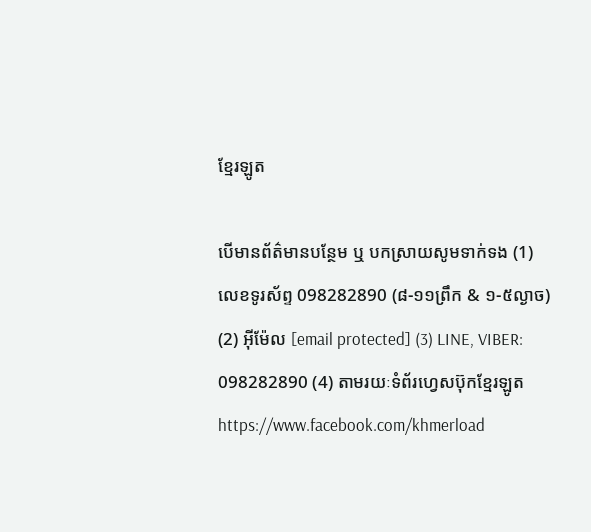ខ្មែរឡូត

បើមានព័ត៌មានបន្ថែម ឬ បកស្រាយសូមទាក់ទង (1) លេខទូរស័ព្ទ 098282890 (៨-១១ព្រឹក & ១-៥ល្ងាច) (2) អ៊ីម៉ែល [email protected] (3) LINE, VIBER: 098282890 (4) តាមរយៈទំព័រហ្វេសប៊ុកខ្មែរឡូត https://www.facebook.com/khmerload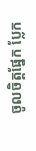ចូលចិត្តផ្នែក ប្លែក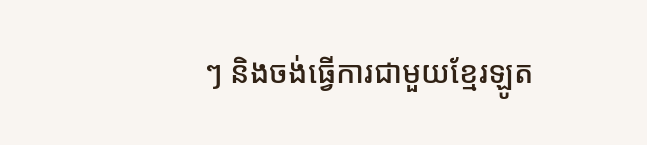ៗ និងចង់ធ្វើការជាមួយខ្មែរឡូត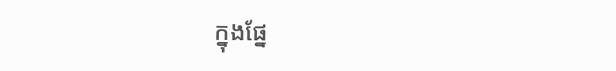ក្នុងផ្នែ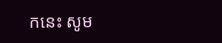កនេះ សូម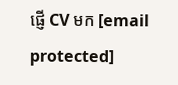ផ្ញើ CV មក [email protected]